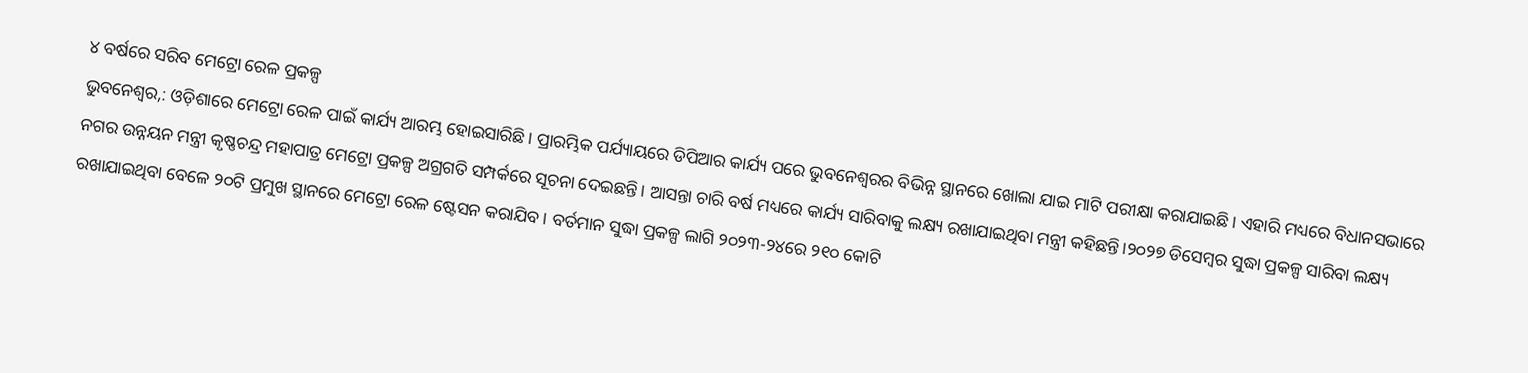୪ ବର୍ଷରେ ସରିବ ମେଟ୍ରୋ ରେଳ ପ୍ରକଳ୍ପ
ଭୁବନେଶ୍ୱର,: ଓଡ଼ିଶାରେ ମେଟ୍ରୋ ରେଳ ପାଇଁ କାର୍ଯ୍ୟ ଆରମ୍ଭ ହୋଇସାରିଛି। ପ୍ରାରମ୍ଭିକ ପର୍ଯ୍ୟାୟରେ ଡିପିଆର କାର୍ଯ୍ୟ ପରେ ଭୁବନେଶ୍ୱରର ବିଭିନ୍ନ ସ୍ଥାନରେ ଖୋଲା ଯାଇ ମାଟି ପରୀକ୍ଷା କରାଯାଇଛି। ଏହାରି ମଧ୍ୟରେ ବିଧାନସଭାରେ ନଗର ଉନ୍ନୟନ ମନ୍ତ୍ରୀ କୃଷ୍ଣଚନ୍ଦ୍ର ମହାପାତ୍ର ମେଟ୍ରୋ ପ୍ରକଳ୍ପ ଅଗ୍ରଗତି ସମ୍ପର୍କରେ ସୂଚନା ଦେଇଛନ୍ତି। ଆସନ୍ତା ଚାରି ବର୍ଷ ମଧ୍ୟରେ କାର୍ଯ୍ୟ ସାରିବାକୁ ଲକ୍ଷ୍ୟ ରଖାଯାଇଥିବା ମନ୍ତ୍ରୀ କହିଛନ୍ତି।୨୦୨୭ ଡିସେମ୍ବର ସୁଦ୍ଧା ପ୍ରକଳ୍ପ ସାରିବା ଲକ୍ଷ୍ୟ ରଖାଯାଇଥିବା ବେଳେ ୨୦ଟି ପ୍ରମୁଖ ସ୍ଥାନରେ ମେଟ୍ରୋ ରେଳ ଷ୍ଟେସନ କରାଯିବ। ବର୍ତମାନ ସୁଦ୍ଧା ପ୍ରକଳ୍ପ ଲାଗି ୨୦୨୩-୨୪ରେ ୨୧୦ କୋଟି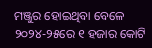ମଞ୍ଜୁର ହୋଇଥିବା ବେଳେ ୨୦୨୪-୨୫ରେ ୧ ହଜାର କୋଟି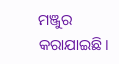ମଞ୍ଜୁର କରାଯାଇଛି।